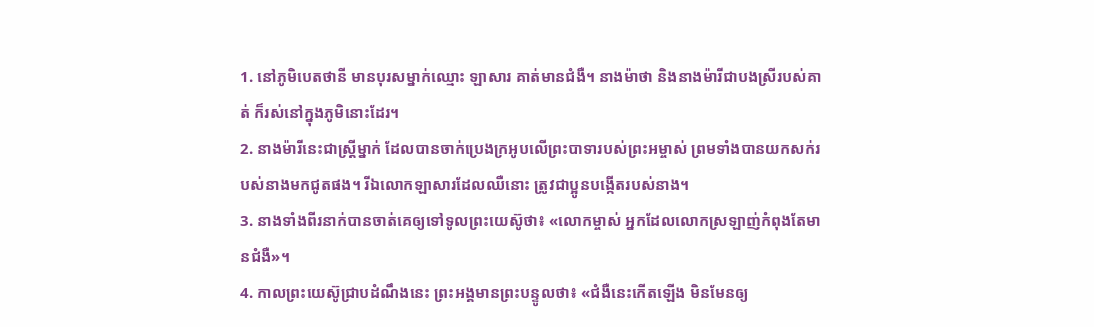1. នៅភូមិបេតថានី មានបុរសម្នាក់ឈ្មោះ ឡាសារ គាត់មានជំងឺ។ នាងម៉ាថា និងនាងម៉ារីជាបងស្រីរបស់គាត់ ក៏រស់នៅក្នុងភូមិនោះដែរ។
2. នាងម៉ារីនេះជាស្ត្រីម្នាក់ ដែលបានចាក់ប្រេងក្រអូបលើព្រះបាទារបស់ព្រះអម្ចាស់ ព្រមទាំងបានយកសក់របស់នាងមកជូតផង។ រីឯលោកឡាសារដែលឈឺនោះ ត្រូវជាប្អូនបង្កើតរបស់នាង។
3. នាងទាំងពីរនាក់បានចាត់គេឲ្យទៅទូលព្រះយេស៊ូថា៖ «លោកម្ចាស់ អ្នកដែលលោកស្រឡាញ់កំពុងតែមានជំងឺ»។
4. កាលព្រះយេស៊ូជ្រាបដំណឹងនេះ ព្រះអង្គមានព្រះបន្ទូលថា៖ «ជំងឺនេះកើតឡើង មិនមែនឲ្យ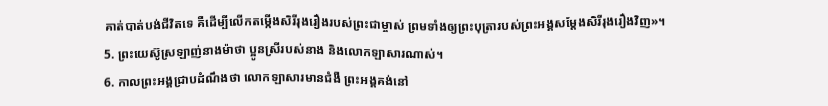គាត់បាត់បង់ជីវិតទេ គឺដើម្បីលើកតម្កើងសិរីរុងរឿងរបស់ព្រះជាម្ចាស់ ព្រមទាំងឲ្យព្រះបុត្រារបស់ព្រះអង្គសម្តែងសិរីរុងរឿងវិញ»។
5. ព្រះយេស៊ូស្រឡាញ់នាងម៉ាថា ប្អូនស្រីរបស់នាង និងលោកឡាសារណាស់។
6. កាលព្រះអង្គជ្រាបដំណឹងថា លោកឡាសារមានជំងឺ ព្រះអង្គគង់នៅ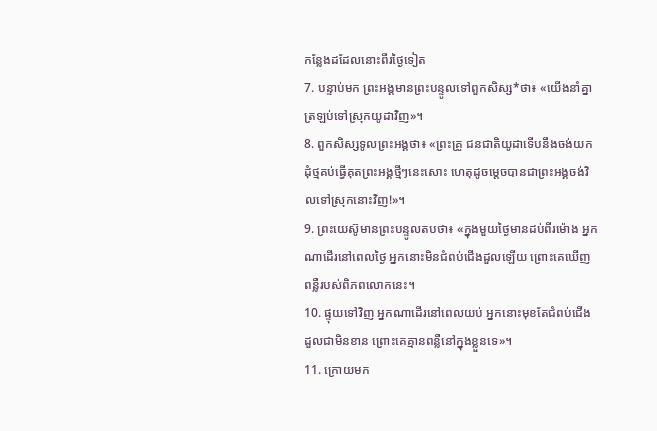កន្លែងដដែលនោះពីរថ្ងៃទៀត
7. បន្ទាប់មក ព្រះអង្គមានព្រះបន្ទូលទៅពួកសិស្ស*ថា៖ «យើងនាំគ្នាត្រឡប់ទៅស្រុកយូដាវិញ»។
8. ពួកសិស្សទូលព្រះអង្គថា៖ «ព្រះគ្រូ ជនជាតិយូដាទើបនឹងចង់យកដុំថ្មគប់ធ្វើគុតព្រះអង្គថ្មីៗនេះសោះ ហេតុដូចម្ដេចបានជាព្រះអង្គចង់វិលទៅស្រុកនោះវិញ!»។
9. ព្រះយេស៊ូមានព្រះបន្ទូលតបថា៖ «ក្នុងមួយថ្ងៃមានដប់ពីរម៉ោង អ្នកណាដើរនៅពេលថ្ងៃ អ្នកនោះមិនជំពប់ជើងដួលឡើយ ព្រោះគេឃើញពន្លឺរបស់ពិភពលោកនេះ។
10. ផ្ទុយទៅវិញ អ្នកណាដើរនៅពេលយប់ អ្នកនោះមុខតែជំពប់ជើងដួលជាមិនខាន ព្រោះគេគ្មានពន្លឺនៅក្នុងខ្លួនទេ»។
11. ក្រោយមក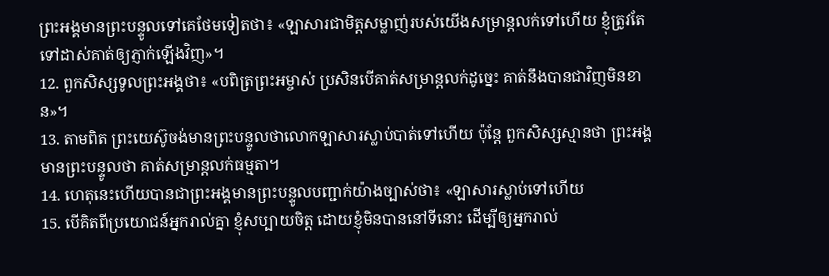ព្រះអង្គមានព្រះបន្ទូលទៅគេថែមទៀតថា៖ «ឡាសារជាមិត្តសម្លាញ់របស់យើងសម្រាន្ដលក់ទៅហើយ ខ្ញុំត្រូវតែទៅដាស់គាត់ឲ្យភ្ញាក់ឡើងវិញ»។
12. ពួកសិស្សទូលព្រះអង្គថា៖ «បពិត្រព្រះអម្ចាស់ ប្រសិនបើគាត់សម្រាន្ដលក់ដូច្នេះ គាត់នឹងបានជាវិញមិនខាន»។
13. តាមពិត ព្រះយេស៊ូចង់មានព្រះបន្ទូលថាលោកឡាសារស្លាប់បាត់ទៅហើយ ប៉ុន្តែ ពួកសិស្សស្មានថា ព្រះអង្គមានព្រះបន្ទូលថា គាត់សម្រាន្ដលក់ធម្មតា។
14. ហេតុនេះហើយបានជាព្រះអង្គមានព្រះបន្ទូលបញ្ជាក់យ៉ាងច្បាស់ថា៖ «ឡាសារស្លាប់ទៅហើយ
15. បើគិតពីប្រយោជន៍អ្នករាល់គ្នា ខ្ញុំសប្បាយចិត្ត ដោយខ្ញុំមិនបាននៅទីនោះ ដើម្បីឲ្យអ្នករាល់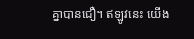គ្នាបានជឿ។ ឥឡូវនេះ យើង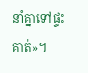នាំគ្នាទៅផ្ទះគាត់»។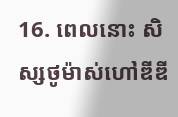16. ពេលនោះ សិស្សថូម៉ាស់ហៅឌីឌី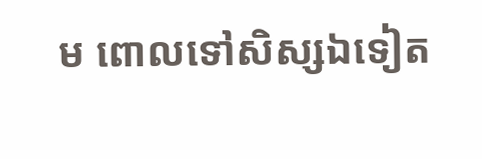ម ពោលទៅសិស្សឯទៀត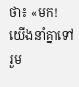ថា៖ «មក! យើងនាំគ្នាទៅរួម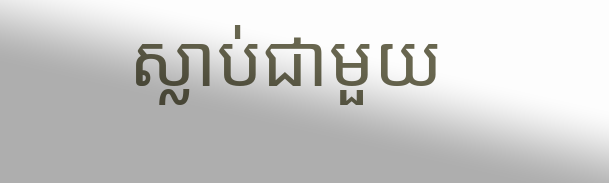ស្លាប់ជាមួយ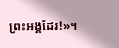ព្រះអង្គដែរ!»។